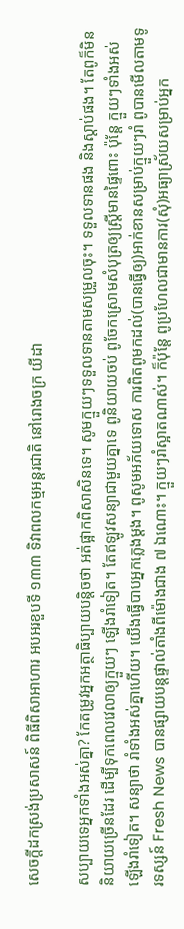សេចក្ដីដកស្រង់ប្រសាសន៍ ពិធីពិសាអាហារ អបអរខួបទី ១៣៣ ទិវាពលកម្មអន្តរជាតិ នៅរោងចក្រ យីដា

សប្បាយទេអ្នកទាំងអស់គ្នា? កែតម្រូវអ្នកអត្ថាធិប្បាយបន្ដិចថា អត់ផ្អាកពិសាសិនទេ។ សូមក្មួយៗទទួលទានតាមសម្រួលចុះ។ ទទួលទានផង និងស្ដាប់ផង។ តែពូក៏មិននិយាយច្រើនដែរ ដើម្បីទុកពេលវេលាឲ្យក្មួយៗ ឡើងរាំទៀត។ តែឥឡូវសន្យាជាមួយគ្នាទេ ពូនិយាយចប់ ពូចែកស្រោមសំបុត្រឲ្យស្រ្តីមានផ្ទៃពោះ ប៉ុន្តែ ក្មួយៗទាំងអស់ឡើងរាំទៀត។ សន្យាថា រាំទាំងអស់គ្នាហើយ។ យើងធ្វើបាបអ្នកភ្លេងម្ដង។ ពូសូមអភ័យទោស ការពិតពូមកដល់(បានធ្វើឲ្យ)អាក់ខានសម្រាប់ក្មួយៗរាំ ពូបានមើលតាមទូរទស្សន៍ Fresh News បានផ្សាយបន្តផ្ទាល់តាំងពីម៉ោងជាង ៧ ឯណោះ។ ក្មួយៗរាំស្អាតណាស់។ ក៏ប៉ុន្តែ ពូប្រហែលជាមានការ(សុំ)អធ្យាស្រ័យសម្រាប់អ្នក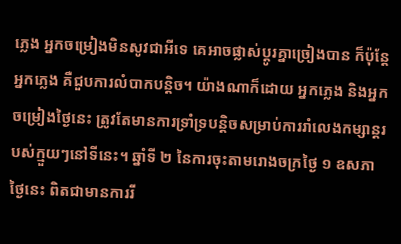ភ្លេង អ្នកចម្រៀងមិនសូវជាអីទេ គេអាចផ្លាស់ប្ដូរគ្នាច្រៀងបាន ក៏ប៉ុន្តែអ្នកភ្លេង គឺជួបការលំបាកបន្ដិច។ យ៉ាងណាក៏ដោយ អ្នកភ្លេង និងអ្នកចម្រៀងថ្ងៃនេះ ត្រូវតែមានការទ្រាំទ្របន្ដិចសម្រាប់ការរាំលេងកម្សាន្តរបស់ក្មួយៗនៅទីនេះ។ ឆ្នាំទី ២ នៃការចុះតាមរោងចក្រថ្ងៃ ១ ឧសភា ថ្ងៃនេះ ពិតជាមានការរី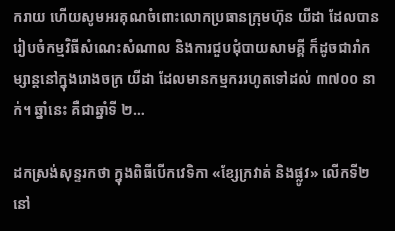ករាយ ហើយសូមអរគុណចំពោះលោកប្រធានក្រុមហ៊ុន យីដា ដែលបានរៀបចំកម្មវិធីសំណេះសំណាល និងការជួបជុំបាយសាមគ្គី ក៏ដូចជារាំកម្សាន្តនៅក្នុងរោងចក្រ យីដា ដែលមានកម្មកររហូតទៅដល់ ៣៧០០ នាក់។ ឆ្នាំនេះ គឺជាឆ្នាំទី ២…

ដកស្រង់សុន្ទរកថា ក្នុងពិធីបើកវេទិកា «ខ្សែក្រវាត់ និងផ្លូវ» លើកទី២ នៅ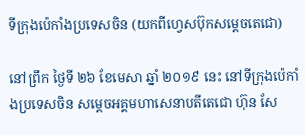ទីក្រុងប៉េកាំងប្រទេសចិន (យកពីហ្វេសប៊ុកសម្តេចតេជោ)

នៅព្រឹក ថ្ងៃទី ២៦ ខែមេសា ឆ្នាំ ២០១៩ នេះ នៅទីក្រុងប៉េកាំងប្រទេសចិន សម្ដេចអគ្គមហាសេនាបតីតេជោ ហ៊ុន សែ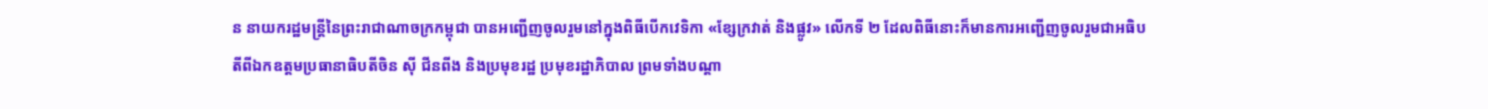ន នាយករដ្ឋមន្ត្រីនៃព្រះរាជាណាចក្រកម្ពុជា បានអញ្ជើញចូលរួមនៅក្នុងពិធីបើកវេទិកា «ខ្សែក្រវាត់ និងផ្លូវ» លើកទី ២ ដែលពិធីនោះក៏មានការអញ្ជើញចូលរួមជាអធិបតីពីឯកឧត្តមប្រធានាធិបតីចិន ស៊ី ជីនពីង និងប្រមុខរដ្ឋ ប្រមុខរដ្ឋាភិបាល ព្រមទាំងបណ្ដា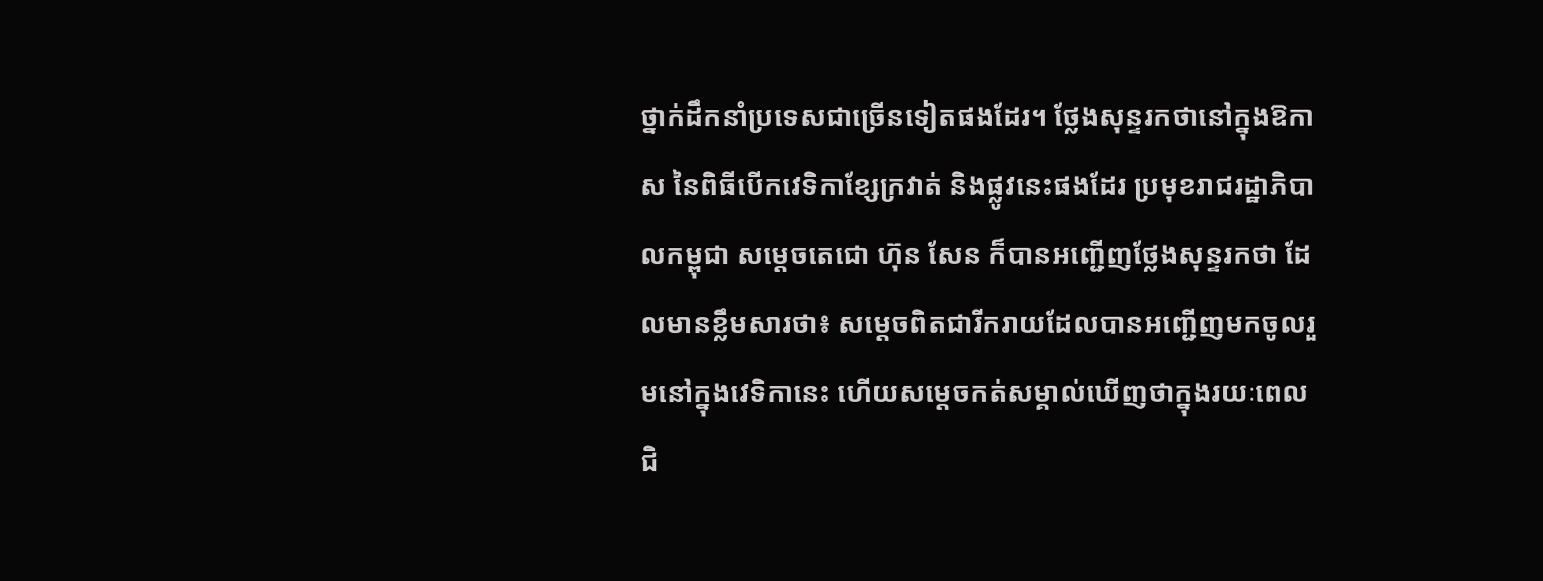ថ្នាក់ដឹកនាំប្រទេសជាច្រើនទៀតផងដែរ។ ថ្លែងសុន្ទរកថានៅក្នុងឱកាស នៃពិធីបើកវេទិកាខ្សែក្រវាត់ និងផ្លូវនេះផងដែរ ប្រមុខរាជរដ្ឋាភិបាលកម្ពុជា សម្ដេចតេជោ ហ៊ុន សែន ក៏បានអញ្ជើញថ្លែងសុន្ទរកថា ដែលមានខ្លឹមសារថា៖ សម្ដេចពិតជារីករាយដែលបានអញ្ជើញមកចូលរួមនៅក្នុងវេទិកានេះ ហើយសម្តេចកត់សម្គាល់ឃើញថាក្នុងរយៈពេលជិ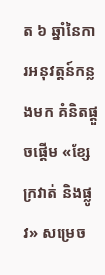ត ៦ ឆ្នាំនៃការអនុវត្តន៍កន្លងមក គំនិតផ្តួចផ្តើម «ខ្សែក្រវាត់ និងផ្លូវ» សម្រេច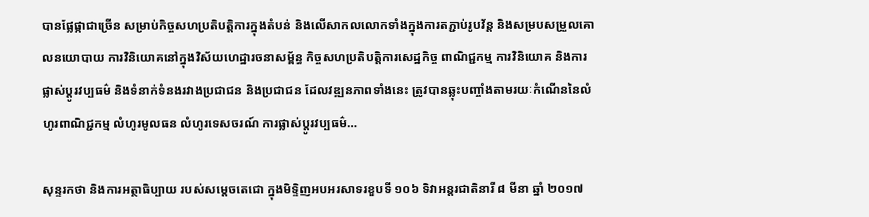បានផ្លែផ្កាជាច្រើន សម្រាប់កិច្ចសហប្រតិបត្តិការក្នុងតំបន់ និងលើសាកលលោកទាំងក្នុងការតភ្ជាប់រូបវ័ន្ត និងសម្របសម្រួលគោលនយោបាយ ការវិនិយោគនៅក្នុងវិស័យហេដ្ឋារចនាសម្ព័ន្ធ កិច្ចសហប្រតិបត្តិការសេដ្ឋកិច្ច ពាណិជ្ជកម្ម ការវិនិយោគ និងការផ្លាស់ប្តូរវប្បធម៌ និងទំនាក់ទំនងរវាងប្រជាជន និងប្រជាជន ដែលវឌ្ឍនភាពទាំងនេះ ត្រូវបានឆ្លុះបញ្ចាំងតាមរយៈកំណើននៃលំហូរពាណិជ្ជកម្ម លំហូរមូលធន លំហូរទេសចរណ៍ ការផ្លាស់ប្តូរវប្បធម៌…

សុន្ទរកថា និងការអត្ថាធិប្បាយ របស់សម្តេចតេជោ ក្នុងមិទ្ទិញអបអរសាទរខួបទី ១០៦ ទិវាអន្តរជាតិនារី ៨ មីនា ឆ្នាំ ២០១៧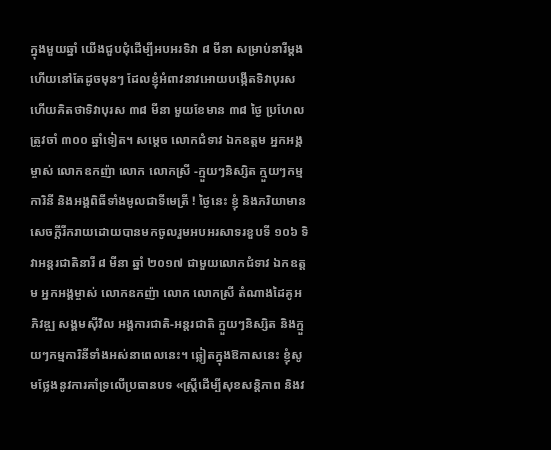ក្នុងមួយឆ្នាំ យើងជួបជុំដើម្បីអបអរទិវា ៨ មីនា សម្រាប់នារីម្តង ហើយនៅតែដូចមុនៗ ដែលខ្ញុំអំពាវនាវអោយបង្កើតទិវាបុរស ហើយគិតថាទិវាបុរស ៣៨ មីនា មួយខែមាន ៣៨ ថ្ងៃ ប្រហែលត្រូវចាំ ៣០០ ឆ្នាំទៀត។ សម្តេច លោកជំទាវ ឯកឧត្តម អ្នកអង្គម្ចាស់ លោកឧកញ៉ា លោក លោកស្រី -ក្មួយៗនិស្សិត ក្មួយៗកម្មការិនី និងអង្គពិធីទាំងមូលជាទីមេត្រី ! ថ្ងៃនេះ ខ្ញុំ និងភរិយាមានសេចក្តីរីករាយដោយបានមកចូលរួមអបអរសាទរខួបទី ១០៦ ទិវាអន្តរជាតិនារី ៨ មីនា ឆ្នាំ ២០១៧ ជាមួយលោកជំទាវ ឯកឧត្តម អ្នកអង្គម្ចាស់ លោកឧកញ៉ា លោក លោកស្រី តំណាងដៃគូអភិវឌ្ឍ សង្គមស៊ីវិល អង្គការជាតិ-អន្តរជាតិ ក្មួយៗនិស្សិត និងក្មួយៗកម្មការិនីទាំងអស់នាពេលនេះ។ ឆ្លៀតក្នុងឱកាសនេះ ខ្ញុំសូមថ្លែងនូវការគាំទ្រលើប្រធានបទ «ស្ត្រីដើម្បីសុខសន្តិភាព និងវ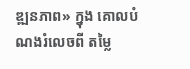ឌ្ឍនភាព» ក្នុង គោលបំណងរំលេចពី តម្លៃ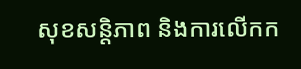សុខសន្តិភាព និងការលើកក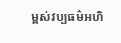ម្ពស់វប្បធម៌អហិ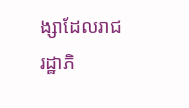ង្សាដែលរាជរដ្ឋាភិ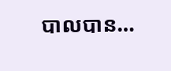បាលបាន…